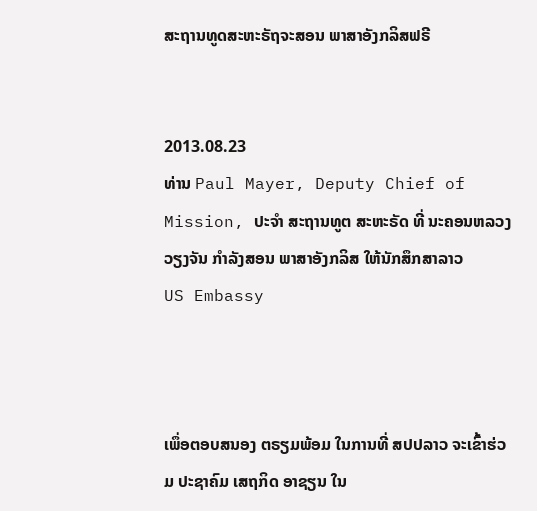ສະຖານທູດສະຫະຣັຖຈະສອນ ພາສາອັງກລິສຟຣີ


2013.08.23
ທ່ານ Paul Mayer, Deputy Chief of Mission, ປະຈໍາ ສະຖານທູຕ ສະຫະຣັດ ທີ່ ນະຄອນຫລວງ ວຽງຈັນ ກໍາລັງສອນ ພາສາອັງກລິສ ໃຫ້ນັກສຶກສາລາວ
US Embassy



ເພຶ່ອຕອບສນອງ ຕຣຽມພ້ອມ ໃນການທີ່ ສປປລາວ ຈະເຂົ້າຮ່ວມ ປະຊາຄົມ ເສຖກິດ ອາຊຽນ ໃນ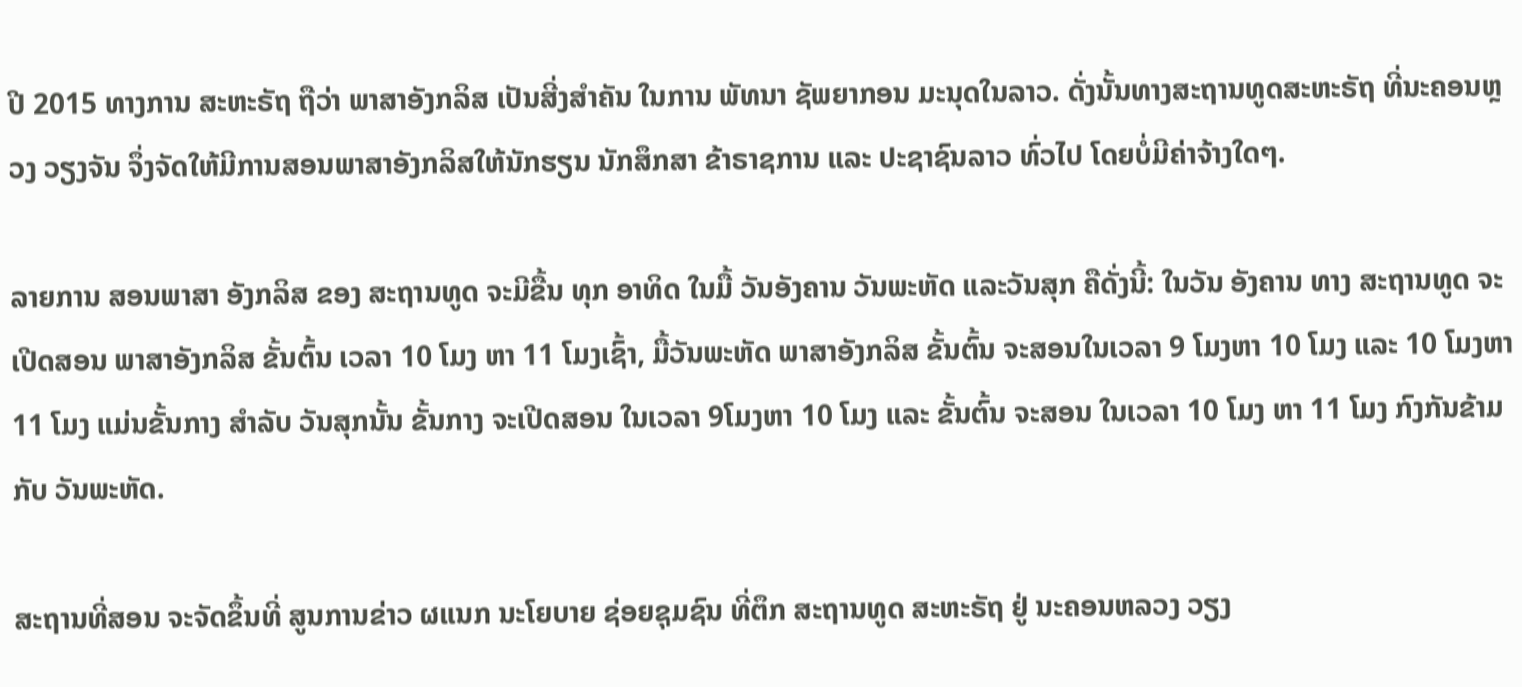ປີ 2015 ທາງການ ສະຫະຣັຖ ຖືວ່າ ພາສາອັງກລິສ ເປັນສີ່ງສຳຄັນ ໃນການ ພັທນາ ຊັພຍາກອນ ມະນຸດໃນລາວ. ດັ່ງນັ້ນທາງສະຖານທູດສະຫະຣັຖ ທີ່ນະຄອນຫຼວງ ວຽງຈັນ ຈຶ່ງຈັດໃຫ້ມີການສອນພາສາອັງກລິສໃຫ້ນັກຮຽນ ນັກສຶກສາ ຂ້າຣາຊການ ແລະ ປະຊາຊົນລາວ ທົ່ວໄປ ໂດຍບໍ່ມີຄ່າຈ້າງໃດໆ.

ລາຍການ ສອນພາສາ ອັງກລິສ ຂອງ ສະຖານທູດ ຈະມີຂື້ນ ທຸກ ອາທິດ ໃນມື້ ວັນອັງຄານ ວັນພະຫັດ ແລະວັນສຸກ ຄືດັ່ງນີ້: ໃນວັນ ອັງຄານ ທາງ ສະຖານທູດ ຈະເປີດສອນ ພາສາອັງກລິສ ຂັ້ນຕົ້ນ ເວລາ 10 ໂມງ ຫາ 11 ໂມງເຊົ້າ, ມື້ວັນພະຫັດ ພາສາອັງກລິສ ຂັ້ນຕົ້ນ ຈະສອນໃນເວລາ 9 ໂມງຫາ 10 ໂມງ ແລະ 10 ໂມງຫາ 11 ໂມງ ແມ່ນຂັ້ນກາງ ສຳລັບ ວັນສຸກນັ້ນ ຂັ້ນກາງ ຈະເປີດສອນ ໃນເວລາ 9ໂມງຫາ 10 ໂມງ ແລະ ຂັ້ນຕົ້ນ ຈະສອນ ໃນເວລາ 10 ໂມງ ຫາ 11 ໂມງ ກົງກັນຂ້າມ ກັບ ວັນພະຫັດ.

ສະຖານທີ່ສອນ ຈະຈັດຂຶ້ນທີ່ ສູນການຂ່າວ ຜແນກ ນະໂຍບາຍ ຊ່ອຍຊຸມຊົນ ທີ່ຕຶກ ສະຖານທູດ ສະຫະຣັຖ ຢູ່ ນະຄອນຫລວງ ວຽງ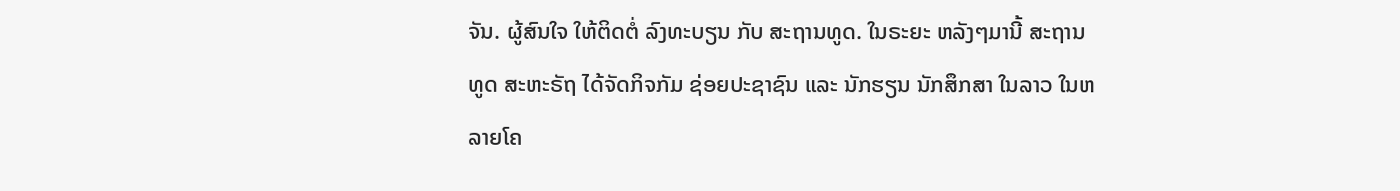ຈັນ. ຜູ້ສົນໃຈ ໃຫ້ຕິດຕໍ່ ລົງທະບຽນ ກັບ ສະຖານທູດ. ໃນຣະຍະ ຫລັງໆມານີ້ ສະຖານທູດ ສະຫະຣັຖ ໄດ້ຈັດກິຈກັມ ຊ່ອຍປະຊາຊົນ ແລະ ນັກຮຽນ ນັກສຶກສາ ໃນລາວ ໃນຫລາຍໂຄ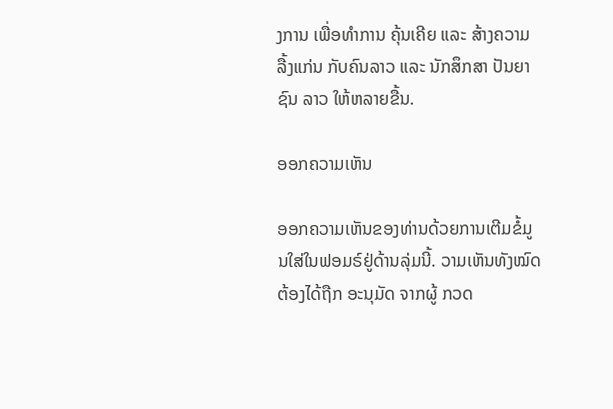ງການ ເພື່ອທຳການ ຄຸ້ນເຄີຍ ແລະ ສ້າງຄວາມລື້ງແກ່ນ ກັບຄົນລາວ ແລະ ນັກສຶກສາ ປັນຍາຊົນ ລາວ ໃຫ້ຫລາຍຂື້ນ.

ອອກຄວາມເຫັນ

ອອກຄວາມເຫັນຂອງທ່ານດ້ວຍການເຕີມຂໍ້ມູນໃສ່ໃນຟອມຣ໌ຢູ່ດ້ານລຸ່ມນີ້. ວາມເຫັນທັງໝົດ ຕ້ອງໄດ້ຖືກ ອະນຸມັດ ຈາກຜູ້ ກວດ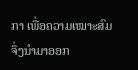ກາ ເພື່ອຄວາມເໝາະສົມ ຈຶ່ງນໍາມາອອກ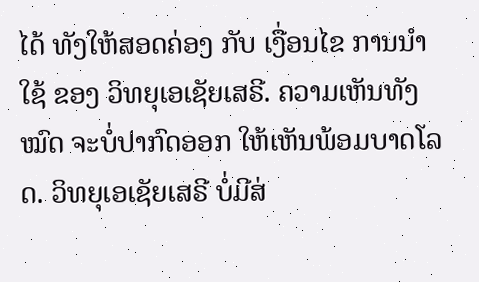ໄດ້ ທັງໃຫ້ສອດຄ່ອງ ກັບ ເງື່ອນໄຂ ການນຳໃຊ້ ຂອງ ວິທຍຸເອເຊັຍເສຣີ. ຄວາມເຫັນທັງໝົດ ຈະບໍ່ປາກົດອອກ ໃຫ້ເຫັນພ້ອມບາດໂລດ. ວິທຍຸເອເຊັຍເສຣີ ບໍ່ມີສ່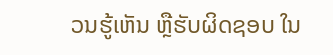ວນຮູ້ເຫັນ ຫຼືຮັບຜິດຊອບ ໃນ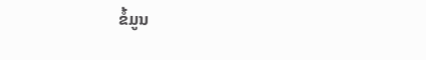ຂໍ້ມູນ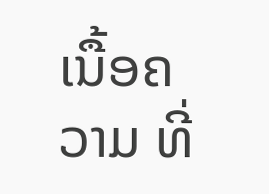ເນື້ອຄວາມ ທີ່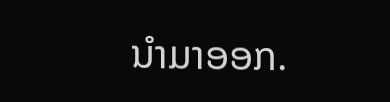ນໍາມາອອກ.